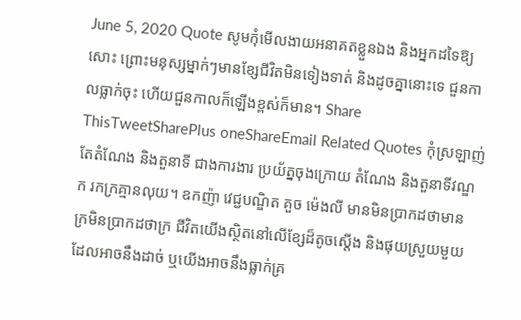June 5, 2020 Quote សូមកុំមើលងាយអនាគតខ្លួនឯង និងអ្នកដទៃឱ្យសោះ ព្រោះមនុស្សម្នាក់ៗមានខ្សែជីវិតមិនទៀងទាត់ និងដូចគ្នានោះទេ ជួនកាលធ្លាក់ចុះ ហើយជួនកាលក៏ឡើងខ្ពស់ក៏មាន។ Share ThisTweetSharePlus oneShareEmail Related Quotes កុំស្រឡាញ់តែតំណែង និងតួនាទី ជាងការងារ ប្រយ័ត្នចុងក្រោយ តំណែង និងតួនាទីវណ្ឌក រកក្រគ្មានលុយ។ ឧកញ៉ា វេជ្ជបណ្ឌិត គួច ម៉េងលី មានមិនប្រាកដថាមាន ក្រមិនប្រាកដថាក្រ ជីវិតយើងស្ថិតនៅលើខ្សែដ៏តូចស្ដើង និងផុយស្រួយមួយដែលអាចនឹងដាច់ ឬយើងអាចនឹងធ្លាក់គ្រ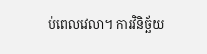ប់ពេលវេលា។ ការវិនិច្ឆ័យ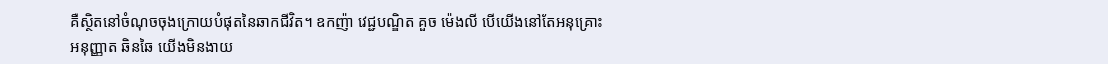គឺស្ថិតនៅចំណុចចុងក្រោយបំផុតនៃឆាកជីវិត។ ឧកញ៉ា វេជ្ជបណ្ឌិត គួច ម៉េងលី បើយើងនៅតែអនុគ្រោះ អនុញ្ញាត ឆិនឆៃ យើងមិនងាយ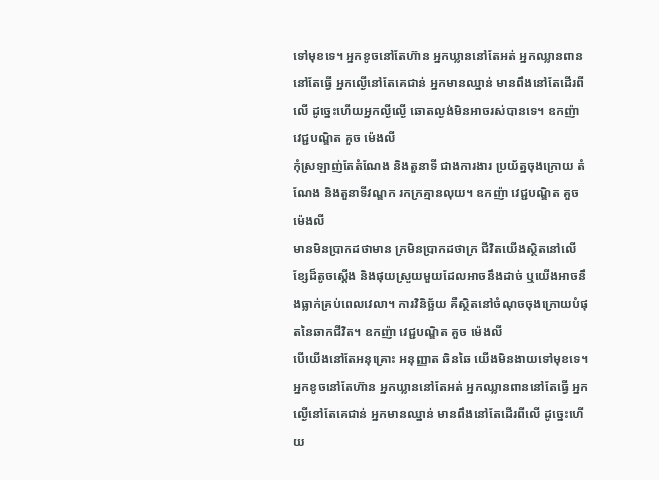ទៅមុខទេ។ អ្នកខូចនៅតែហ៊ាន អ្នកឃ្លាននៅតែអត់ អ្នកឈ្លានពាននៅតែធ្វើ អ្នកល្ងើនៅតែគេជាន់ អ្នកមានឈ្នាន់ មានពឹងនៅតែដើរពីលើ ដូច្នេះហើយអ្នកល្ងីល្ងើ ឆោតល្ងង់មិនអាចរស់បានទេ។ ឧកញ៉ា វេជ្ជបណ្ឌិត គួច ម៉េងលី
កុំស្រឡាញ់តែតំណែង និងតួនាទី ជាងការងារ ប្រយ័ត្នចុងក្រោយ តំណែង និងតួនាទីវណ្ឌក រកក្រគ្មានលុយ។ ឧកញ៉ា វេជ្ជបណ្ឌិត គួច ម៉េងលី
មានមិនប្រាកដថាមាន ក្រមិនប្រាកដថាក្រ ជីវិតយើងស្ថិតនៅលើខ្សែដ៏តូចស្ដើង និងផុយស្រួយមួយដែលអាចនឹងដាច់ ឬយើងអាចនឹងធ្លាក់គ្រប់ពេលវេលា។ ការវិនិច្ឆ័យ គឺស្ថិតនៅចំណុចចុងក្រោយបំផុតនៃឆាកជីវិត។ ឧកញ៉ា វេជ្ជបណ្ឌិត គួច ម៉េងលី
បើយើងនៅតែអនុគ្រោះ អនុញ្ញាត ឆិនឆៃ យើងមិនងាយទៅមុខទេ។ អ្នកខូចនៅតែហ៊ាន អ្នកឃ្លាននៅតែអត់ អ្នកឈ្លានពាននៅតែធ្វើ អ្នកល្ងើនៅតែគេជាន់ អ្នកមានឈ្នាន់ មានពឹងនៅតែដើរពីលើ ដូច្នេះហើយ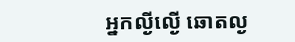អ្នកល្ងីល្ងើ ឆោតល្ង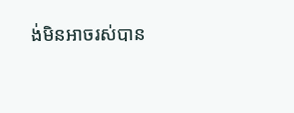ង់មិនអាចរស់បាន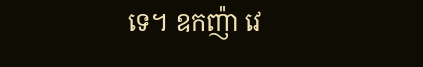ទេ។ ឧកញ៉ា វេ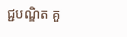ជ្ជបណ្ឌិត គួ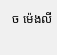ច ម៉េងលី